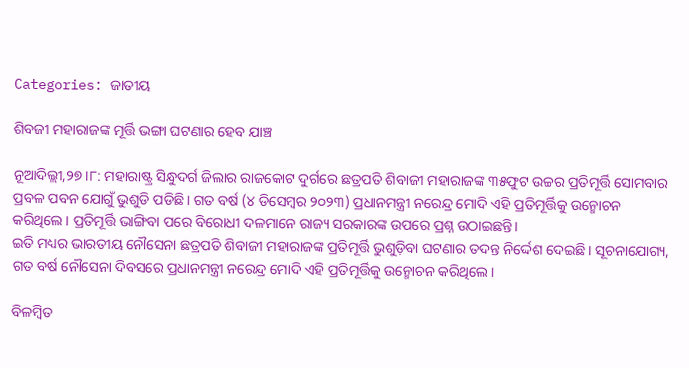Categories: ଜାତୀୟ

ଶିବଜୀ ମହାରାଜଙ୍କ ମୂର୍ତ୍ତି ଭଙ୍ଗା ଘଟଣାର ହେବ ଯାଞ୍ଚ

ନୂଆଦିଲ୍ଲୀ,୨୭।୮: ମହାରାଷ୍ଟ୍ର ସିନ୍ଧୁଦର୍ଗ ଜିଲାର ରାଜକୋଟ ଦୁର୍ଗରେ ଛତ୍ରପତି ଶିବାଜୀ ମହାରାଜଙ୍କ ୩୫ଫୁଟ ଉଚ୍ଚର ପ୍ରତିମୂର୍ତ୍ତି ସୋମବାର ପ୍ରବଳ ପବନ ଯୋଗୁଁ ଭୁଶୁଡି ପଡିଛି। ଗତ ବର୍ଷ (୪ ଡିସେମ୍ବର ୨୦୨୩) ପ୍ରଧାନମନ୍ତ୍ରୀ ନରେନ୍ଦ୍ର ମୋଦି ଏହି ପ୍ରତିମୂର୍ତ୍ତିକୁ ଉନ୍ମୋଚନ କରିଥିଲେ। ପ୍ରତିମୂର୍ତ୍ତି ଭାଙ୍ଗିବା ପରେ ବିରୋଧୀ ଦଳମାନେ ରାଜ୍ୟ ସରକାରଙ୍କ ଉପରେ ପ୍ରଶ୍ନ ଉଠାଇଛନ୍ତି।
ଇତି ମଧ୍ୟର ଭାରତୀୟ ନୌସେନା ଛତ୍ରପତି ଶିବାଜୀ ମହାରାଜଙ୍କ ପ୍ରତିମୂର୍ତ୍ତି ଭୁଶୁଡ଼ିବା ଘଟଣାର ତଦନ୍ତ ନିର୍ଦ୍ଦେଶ ଦେଇଛି। ସୂଚନାଯୋଗ୍ୟ, ଗତ ବର୍ଷ ନୌସେନା ଦିବସରେ ପ୍ରଧାନମନ୍ତ୍ରୀ ନରେନ୍ଦ୍ର ମୋଦି ଏହି ପ୍ରତିମୂର୍ତ୍ତିକୁ ଉନ୍ମୋଚନ କରିଥିଲେ।

ବିଳମ୍ବିତ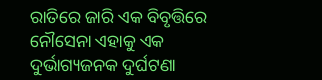ରାତିରେ ଜାରି ଏକ ବିବୃତ୍ତିରେ ନୌସେନା ଏହାକୁ ଏକ ଦୁର୍ଭାଗ୍ୟଜନକ ଦୁର୍ଘଟଣା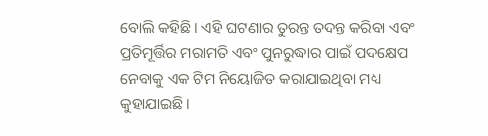ବୋଲି କହିଛି। ଏହି ଘଟଣାର ତୁରନ୍ତ ତଦନ୍ତ କରିବା ଏବଂ ପ୍ରତିମୂର୍ତ୍ତିର ମରାମତି ଏବଂ ପୁନରୁଦ୍ଧାର ପାଇଁ ପଦକ୍ଷେପ ନେବାକୁ ଏକ ଟିମ ନିୟୋଜିତ କରାଯାଇଥିବା ମଧ୍ୟ କୁହାଯାଇଛି।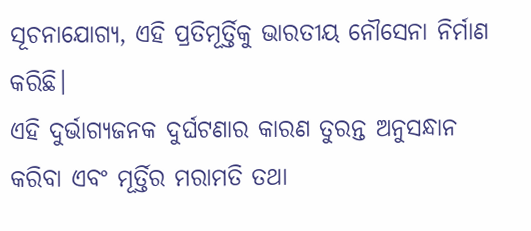ସୂଚନାଯୋଗ୍ୟ, ଏହି ପ୍ରତିମୂର୍ତ୍ତିକୁ ଭାରତୀୟ ନୌସେନା ନିର୍ମାଣ କରିଛି।
ଏହି ଦୁର୍ଭାଗ୍ୟଜନକ ଦୁର୍ଘଟଣାର କାରଣ ତୁରନ୍ତ ଅନୁସନ୍ଧାନ କରିବା ଏବଂ ମୂର୍ତ୍ତିର ମରାମତି ତଥା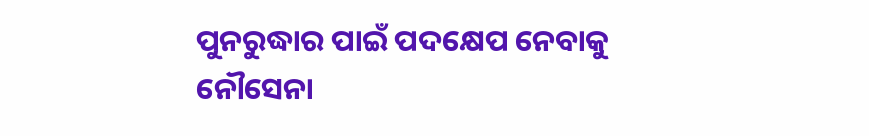ପୁନରୁଦ୍ଧାର ପାଇଁ ପଦକ୍ଷେପ ନେବାକୁ ନୌସେନା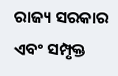ରାଜ୍ୟ ସରକାର ଏବଂ ସମ୍ପୃକ୍ତ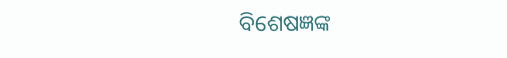ବିଶେଷଜ୍ଞଙ୍କ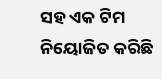ସହ ଏକ ଟିମ ନିୟୋଜିତ କରିଛି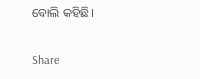ବୋଲି କହିଛି।

Share